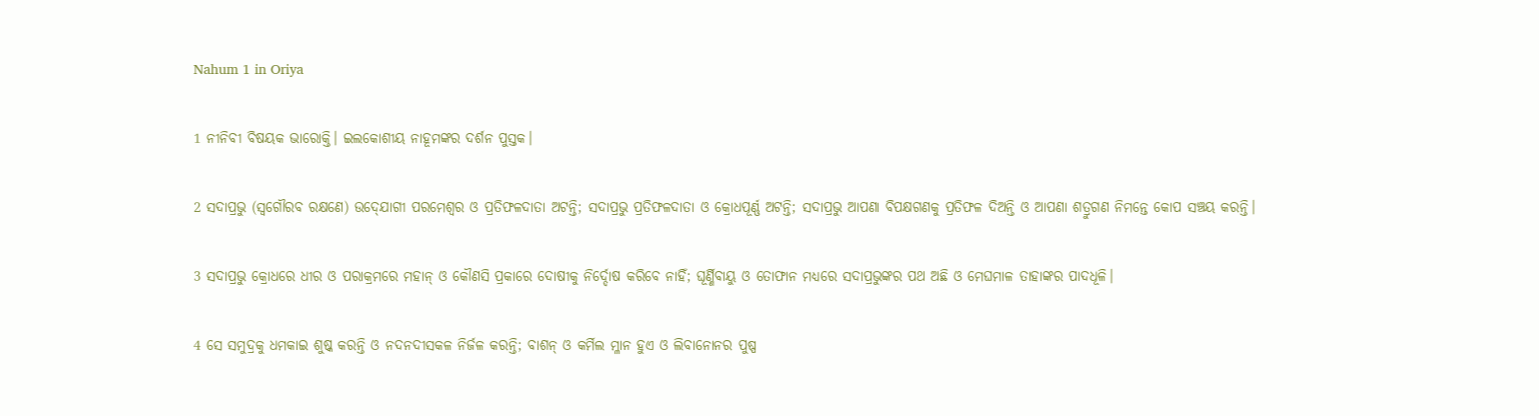Nahum 1 in Oriya

1 ନୀନିବୀ ବିଷୟକ ଭାରୋକ୍ତି। ଇଲକୋଶୀୟ ନାହୂମଙ୍କର ଦର୍ଶନ ପୁସ୍ତକ।

2 ସଦାପ୍ରଭୁ (ସ୍ୱଗୌରବ ରକ୍ଷଣେ) ଉଦ୍‍ଯୋଗୀ ପରମେଶ୍ୱର ଓ ପ୍ରତିଫଳଦାତା ଅଟନ୍ତି; ସଦାପ୍ରଭୁ ପ୍ରତିଫଳଦାତା ଓ କ୍ରୋଧପୂର୍ଣ୍ଣ ଅଟନ୍ତି; ସଦାପ୍ରଭୁ ଆପଣା ବିପକ୍ଷଗଣକୁ ପ୍ରତିଫଳ ଦିଅନ୍ତି ଓ ଆପଣା ଶତ୍ରୁଗଣ ନିମନ୍ତେ କୋପ ସଞ୍ଚୟ କରନ୍ତି।

3 ସଦାପ୍ରଭୁ କ୍ରୋଧରେ ଧୀର ଓ ପରାକ୍ରମରେ ମହାନ୍ ଓ କୌଣସି ପ୍ରକାରେ ଦୋଷୀକୁ ନିର୍ଦ୍ଦୋଷ କରିବେ ନାହିଁ; ଘୂର୍ଣ୍ଣିବାୟୁ ଓ ତୋଫାନ ମଧ୍ୟରେ ସଦାପ୍ରଭୁଙ୍କର ପଥ ଅଛି ଓ ମେଘମାଳ ତାହାଙ୍କର ପାଦଧୂଳି।

4 ସେ ସମୁଦ୍ରକୁ ଧମକାଇ ଶୁଷ୍କ କରନ୍ତି ଓ ନଦନଦୀସକଳ ନିର୍ଜଳ କରନ୍ତି; ବାଶନ୍‍ ଓ କର୍ମିଲ ମ୍ଳାନ ହୁଏ ଓ ଲିବାନୋନର ପୁଷ୍ପ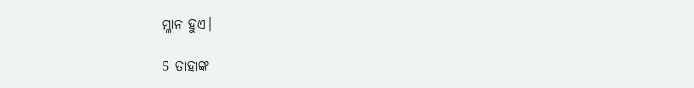ମ୍ଳାନ ହୁଏ।

5 ତାହାଙ୍କ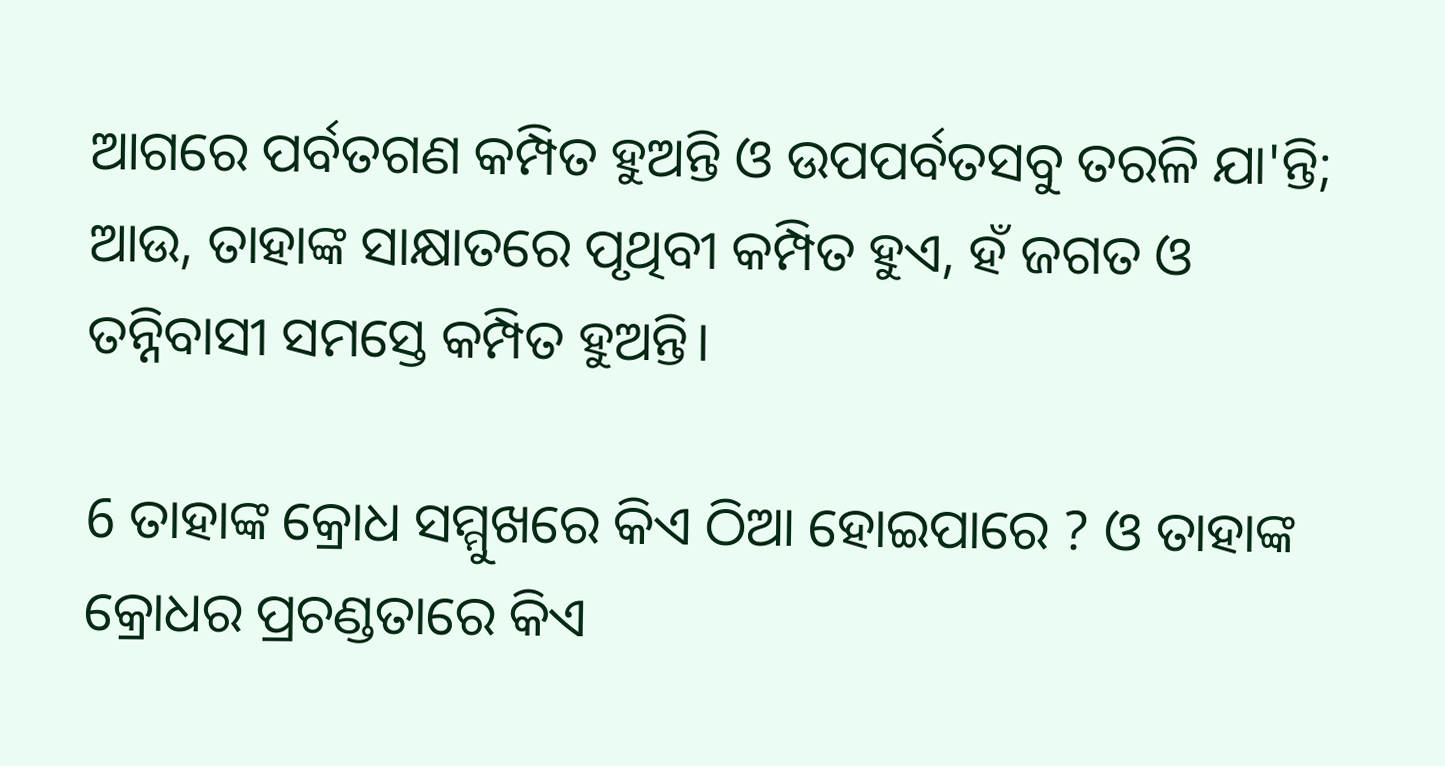ଆଗରେ ପର୍ବତଗଣ କମ୍ପିତ ହୁଅନ୍ତି ଓ ଉପପର୍ବତସବୁ ତରଳି ଯା'ନ୍ତି; ଆଉ, ତାହାଙ୍କ ସାକ୍ଷାତରେ ପୃଥିବୀ କମ୍ପିତ ହୁଏ, ହଁ ଜଗତ ଓ ତନ୍ନିବାସୀ ସମସ୍ତେ କମ୍ପିତ ହୁଅନ୍ତି।

6 ତାହାଙ୍କ କ୍ରୋଧ ସମ୍ମୁଖରେ କିଏ ଠିଆ ହୋଇପାରେ ? ଓ ତାହାଙ୍କ କ୍ରୋଧର ପ୍ରଚଣ୍ଡତାରେ କିଏ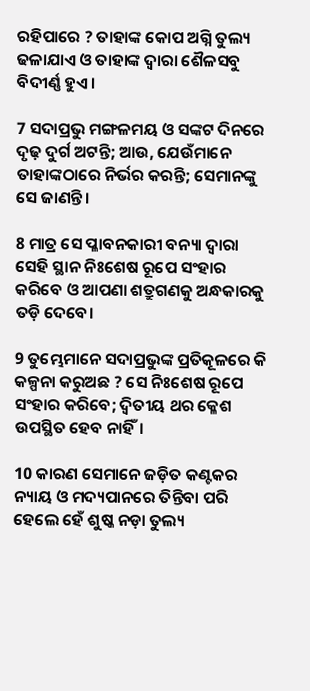ରହିପାରେ ? ତାହାଙ୍କ କୋପ ଅଗ୍ନି ତୁଲ୍ୟ ଢଳାଯାଏ ଓ ତାହାଙ୍କ ଦ୍ୱାରା ଶୈଳସବୁ ବିଦୀର୍ଣ୍ଣ ହୁଏ।

7 ସଦାପ୍ରଭୁ ମଙ୍ଗଳମୟ ଓ ସଙ୍କଟ ଦିନରେ ଦୃଢ଼ ଦୁର୍ଗ ଅଟନ୍ତି; ଆଉ, ଯେଉଁମାନେ ତାହାଙ୍କଠାରେ ନିର୍ଭର କରନ୍ତି; ସେମାନଙ୍କୁ ସେ ଜାଣନ୍ତି।

8 ମାତ୍ର ସେ ପ୍ଳାବନକାରୀ ବନ୍ୟା ଦ୍ୱାରା ସେହି ସ୍ଥାନ ନିଃଶେଷ ରୂପେ ସଂହାର କରିବେ ଓ ଆପଣା ଶତ୍ରୁଗଣକୁ ଅନ୍ଧକାରକୁ ତଡ଼ି ଦେବେ।

9 ତୁମ୍ଭେମାନେ ସଦାପ୍ରଭୁଙ୍କ ପ୍ରତିକୂଳରେ କି କଳ୍ପନା କରୁଅଛ ? ସେ ନିଃଶେଷ ରୂପେ ସଂହାର କରିବେ; ଦ୍ୱିତୀୟ ଥର କ୍ଳେଶ ଉପସ୍ଥିତ ହେବ ନାହିଁ।

10 କାରଣ ସେମାନେ ଜଡ଼ିତ କଣ୍ଟକର ନ୍ୟାୟ ଓ ମଦ୍ୟପାନରେ ତିନ୍ତିବା ପରି ହେଲେ ହେଁ ଶୁଷ୍କ ନଡ଼ା ତୁଲ୍ୟ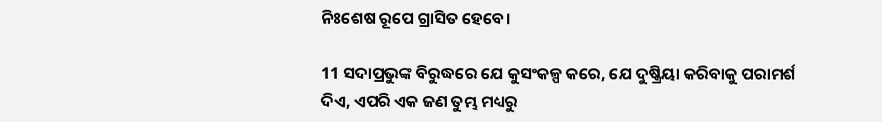ନିଃଶେଷ ରୂପେ ଗ୍ରାସିତ ହେବେ।

11 ସଦାପ୍ରଭୁଙ୍କ ବିରୁଦ୍ଧରେ ଯେ କୁସଂକଳ୍ପ କରେ, ଯେ ଦୁଷ୍କ୍ରିୟା କରିବାକୁ ପରାମର୍ଶ ଦିଏ, ଏପରି ଏକ ଜଣ ତୁମ୍ଭ ମଧ୍ୟରୁ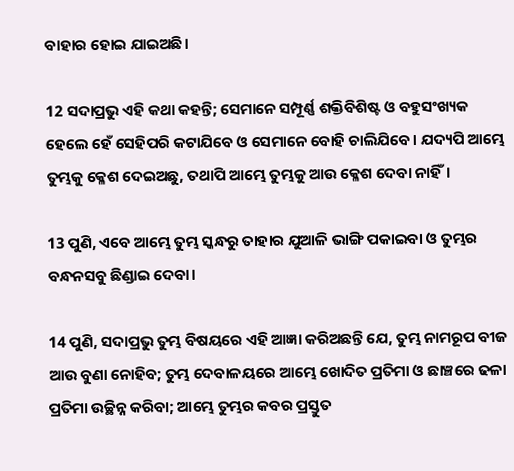ବାହାର ହୋଇ ଯାଇଅଛି।

12 ସଦାପ୍ରଭୁ ଏହି କଥା କହନ୍ତି; ସେମାନେ ସମ୍ପୂର୍ଣ୍ଣ ଶକ୍ତିବିଶିଷ୍ଟ ଓ ବହୁସଂଖ୍ୟକ ହେଲେ ହେଁ ସେହିପରି କଟାଯିବେ ଓ ସେମାନେ ବୋହି ଚାଲିଯିବେ। ଯଦ୍ୟପି ଆମ୍ଭେ ତୁମ୍ଭକୁ କ୍ଳେଶ ଦେଇଅଛୁ, ତଥାପି ଆମ୍ଭେ ତୁମ୍ଭକୁ ଆଉ କ୍ଳେଶ ଦେବା ନାହିଁ।

13 ପୁଣି, ଏବେ ଆମ୍ଭେ ତୁମ୍ଭ ସ୍କନ୍ଧରୁ ତାହାର ଯୁଆଳି ଭାଙ୍ଗି ପକାଇବା ଓ ତୁମ୍ଭର ବନ୍ଧନସବୁ ଛିଣ୍ଡାଇ ଦେବା।

14 ପୁଣି, ସଦାପ୍ରଭୁ ତୁମ୍ଭ ବିଷୟରେ ଏହି ଆଜ୍ଞା କରିଅଛନ୍ତି ଯେ, ତୁମ୍ଭ ନାମରୂପ ବୀଜ ଆଉ ବୁଣା ନୋହିବ; ତୁମ୍ଭ ଦେବାଳୟରେ ଆମ୍ଭେ ଖୋଦିତ ପ୍ରତିମା ଓ ଛାଞ୍ଚରେ ଢଳା ପ୍ରତିମା ଉଚ୍ଛିନ୍ନ କରିବା; ଆମ୍ଭେ ତୁମ୍ଭର କବର ପ୍ରସ୍ତୁତ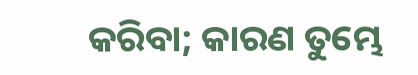କରିବା; କାରଣ ତୁମ୍ଭେ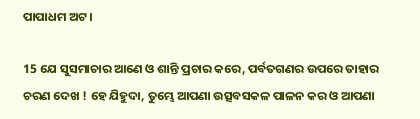ପାପାଧମ ଅଟ।

15 ଯେ ସୁସମାଚାର ଆଣେ ଓ ଶାନ୍ତି ପ୍ରଚାର କରେ, ପର୍ବତଗଣର ଉପରେ ତାହାର ଚରଣ ଦେଖ ! ହେ ଯିହୁଦା, ତୁମ୍ଭେ ଆପଣା ଉତ୍ସବସକଳ ପାଳନ କର ଓ ଆପଣା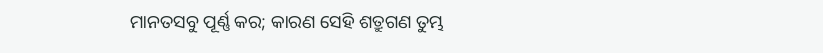ମାନତସବୁ ପୂର୍ଣ୍ଣ କର; କାରଣ ସେହି ଶତ୍ରୁଗଣ ତୁମ୍ଭ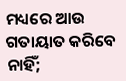ମଧ୍ୟରେ ଆଉ ଗତାୟାତ କରିବେ ନାହିଁ;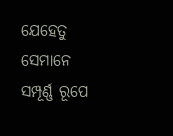ଯେହେତୁ ସେମାନେ ସମ୍ପୂର୍ଣ୍ଣ ରୂପେ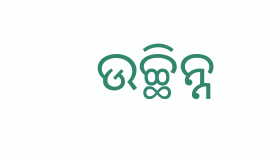ଉଚ୍ଛିନ୍ନ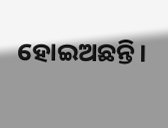ହୋଇଅଛନ୍ତି।